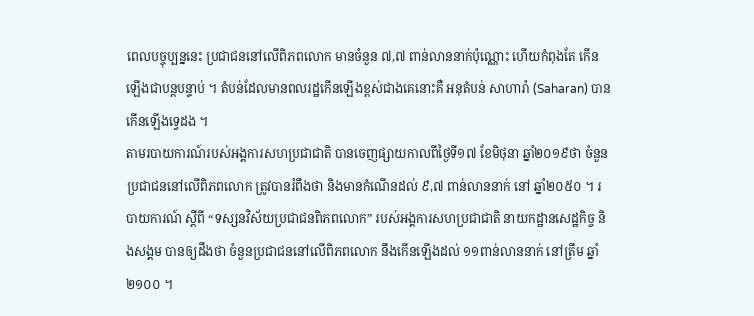ពេលបច្ចុប្បន្ននេះ ប្រជាជននៅលើពិភពលោក មានចំនួន ៧,៧ ពាន់លាននាក់ប៉ុណ្ណោះ ហើយកំពុងតែ កើនឡើងជាបន្តបន្ទាប់ ។ តំបន់ដែលមានពលរដ្ឋកើនឡើងខ្ពស់ជាងគេនោះគឺ អនុតំបន់ សាហារ៉ា (Saharan) បានកើនឡើងទ្វេដង ។
តាមរបាយការណ៍របស់អង្គការសហប្រជាជាតិ បានចេញផ្សាយកាលពីថ្ងៃទី១៧ ខែមិថុនា ឆ្នាំ២០១៩ថា ចំនួនប្រជាជននៅលើពិភពលោក ត្រូវបានរំពឹងថា និងមានកំណើនដល់ ៩,៧ ពាន់លាននាក់ នៅ ឆ្នាំ២០៥០ ។ របាយការណ៍ ស្តីពី “ទស្សនវិស័យប្រជាជនពិភពលោក” របស់អង្គការសហប្រជាជាតិ នាយកដ្ឋានសេដ្ឋកិច្ច និងសង្គម បានឲ្យដឹងថា ចំនួនប្រជាជននៅលើពិភពលោក នឹងកើនឡើងដល់ ១១ពាន់លាននាក់ នៅត្រឹម ឆ្នាំ២១០០ ។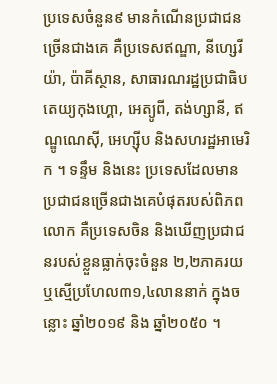ប្រទេសចំនួន៩ មានកំណើនប្រជាជនច្រើនជាងគេ គឺប្រទេសឥណ្ឌា, នីហ្សេរីយ៉ា, ប៉ាគីស្ថាន, សាធារណរដ្ឋប្រជាធិបតេយ្យកុងហ្គោ, អេត្យូពី, តង់ហ្សានី, ឥណ្ឌូណេស៊ី, អេហ្ស៊ីប និងសហរដ្ឋអាមេរិក ។ ទន្ទឹម និងនេះ ប្រទេសដែលមានប្រជាជនច្រើនជាងគេបំផុតរបស់ពិភពលោក គឺប្រទេសចិន និងឃើញប្រជាជនរបស់ខ្លួនធ្លាក់ចុះចំនួន ២,២ភាគរយ ឬស្មើប្រហែល៣១,៤លាននាក់ ក្នុងចន្លោះ ឆ្នាំ២០១៩ និង ឆ្នាំ២០៥០ ។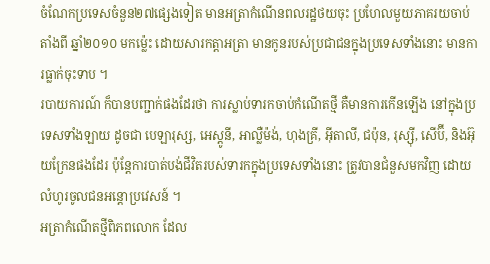ចំណែកប្រទេសចំនួន២៧ផ្សេងទៀត មានអត្រាកំណើនពលរដ្ឋថយចុះ ប្រហែលមួយភាគរយចាប់តាំងពី ឆ្នាំ២០១០ មកម្ល៉េះ ដោយសារកត្តាអត្រា មានកូនរបស់ប្រជាជនក្នុងប្រទេសទាំងនោះ មានការធ្លាក់ចុះទាប ។
របាយការណ៍ ក៏បានបញ្ជាក់ផងដែរថា ការស្លាប់ទារកចាប់កំណើតថ្មី គឺមានការកើនឡើង នៅក្នុងប្រទេសទាំងឡាយ ដូចជា បេឡារុស្ស, អេស្តូនី, អាល្លឺម៉ង់, ហុងគ្រី, អ៊ីតាលី, ជប៉ុន, រុស្ស៊ី, សើប៊ី, និងអ៊ុយក្រែនផងដែរ ប៉ុន្តែការបាត់បង់ជីវិតរបស់ទារកក្នុងប្រទេសទាំងនោះ ត្រូវបានជំនួសមកវិញ ដោយលំហូរចូលជនអន្តោប្រវេសន៍ ។
អត្រាកំណើតថ្មីពិភពលោក ដែល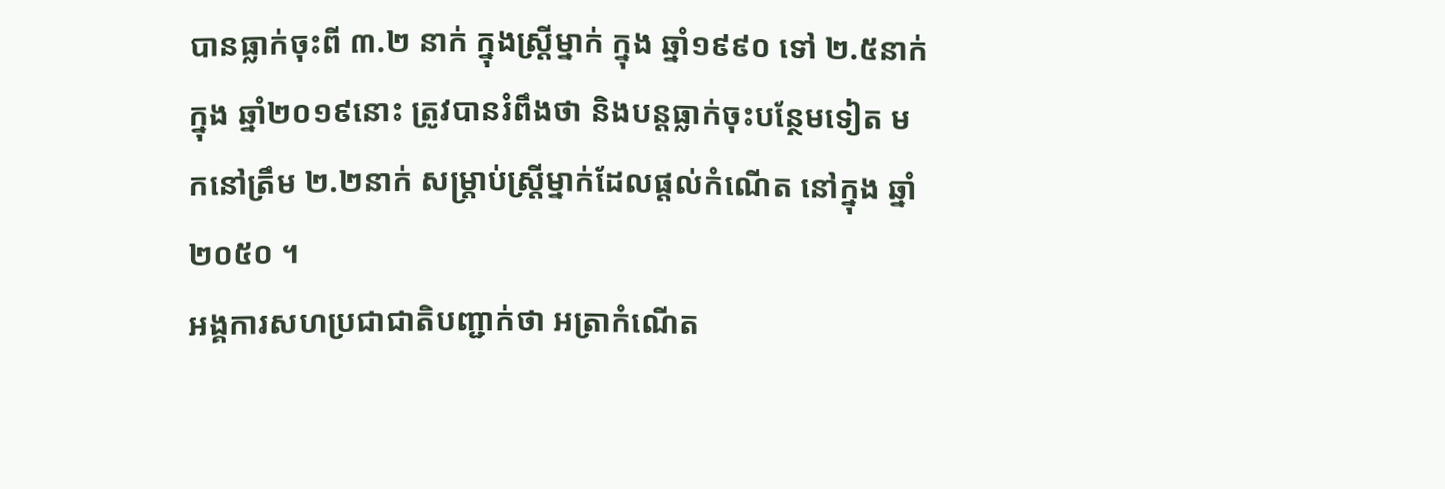បានធ្លាក់ចុះពី ៣.២ នាក់ ក្នុងស្ត្រីម្នាក់ ក្នុង ឆ្នាំ១៩៩០ ទៅ ២.៥នាក់ ក្នុង ឆ្នាំ២០១៩នោះ ត្រូវបានរំពឹងថា និងបន្តធ្លាក់ចុះបន្ថែមទៀត មកនៅត្រឹម ២.២នាក់ សម្ត្រាប់ស្ត្រីម្នាក់ដែលផ្តល់កំណើត នៅក្នុង ឆ្នាំ២០៥០ ។
អង្គការសហប្រជាជាតិបញ្ជាក់ថា អត្រាកំណើត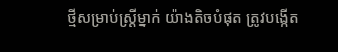ថ្មីសម្រាប់ស្ត្រីម្នាក់ យ៉ាងតិចបំផុត ត្រូវបង្កើត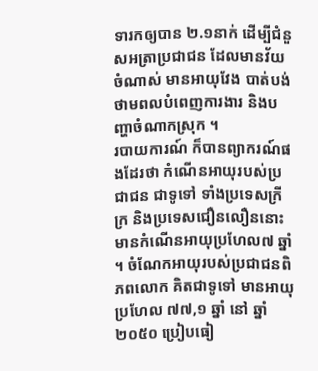ទារកឲ្យបាន ២.១នាក់ ដើម្បីជំនួសអត្រាប្រជាជន ដែលមានវ័យចំណាស់ មានអាយុវែង បាត់បង់ថាមពលបំពេញការងារ និងបញ្ហាចំណាកស្រុក ។
របាយការណ៍ ក៏បានព្យាករណ៍ផងដែរថា កំណើនអាយុរបស់ប្រជាជន ជាទូទៅ ទាំងប្រទេសក្រីក្រ និងប្រទេសជឿនលឿននោះ មានកំណើនអាយុប្រហែល៧ ឆ្នាំ ។ ចំណែកអាយុរបស់ប្រជាជនពិភពលោក គិតជាទូទៅ មានអាយុប្រហែល ៧៧,១ ឆ្នាំ នៅ ឆ្នាំ២០៥០ ប្រៀបធៀ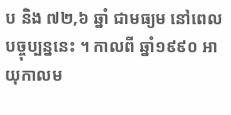ប និង ៧២,៦ ឆ្នាំ ជាមធ្យម នៅពេលបច្ចុប្បន្ននេះ ។ កាលពី ឆ្នាំ១៩៩០ អាយុកាលម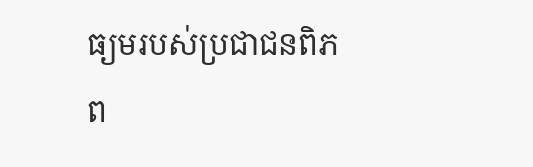ធ្យមរបស់ប្រជាជនពិភព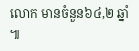លោក មានចំនួន៦៤,២ ឆ្នាំ ៕